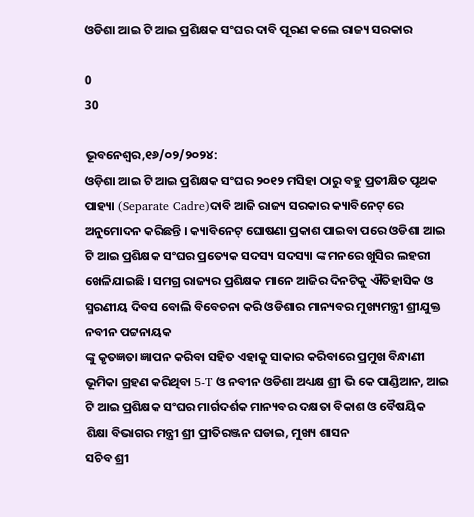ଓଡିଶା ଆଇ ଟି ଆଇ ପ୍ରଶିକ୍ଷକ ସଂଘର ଦାବି ପୂରଣ କଲେ ରାଜ୍ୟ ସରକାର

0
30

ଭୂବନେଶ୍ୱର,୧୬/୦୨/୨୦୨୪:
ଓଡ଼ିଶା ଆଇ ଟି ଆଇ ପ୍ରଶିକ୍ଷକ ସଂଘର ୨୦୧୨ ମସିହା ଠାରୁ ବହୁ ପ୍ରତୀକ୍ଷିତ ପୃଥକ ପାହ୍ୟା (Separate Cadre)ଦାବି ଆଜି ରାଜ୍ୟ ସରକାର କ୍ୟାବିନେଟ୍ ରେ ଅନୁମୋଦନ କରିଛନ୍ତି । କ୍ୟାବିନେଟ୍ ଘୋଷଣା ପ୍ରକାଶ ପାଇବା ପରେ ଓଡିଶା ଆଇ ଟି ଆଇ ପ୍ରଶିକ୍ଷକ ସଂଘର ପ୍ରତ୍ୟେକ ସଦସ୍ୟ ସଦସ୍ୟା ଙ୍କ ମନରେ ଖୁସିର ଲହରୀ ଖେଳିଯାଇଛି । ସମଗ୍ର ରାଜ୍ୟର ପ୍ରଶିକ୍ଷକ ମାନେ ଆଜିର ଦିନଟିକୁ ଐତିହାସିକ ଓ ସ୍ମରଣୀୟ ଦିବସ ବୋଲି ବିବେଚନା କରି ଓଡିଶାର ମାନ୍ୟବର ମୁଖ୍ୟମନ୍ତ୍ରୀ ଶ୍ରୀଯୁକ୍ତ ନବୀନ ପଟ୍ଟନାୟକ
ଙ୍କୁ କୃତଜ୍ଞତା ଜ୍ଞାପନ କରିବା ସହିତ ଏହାକୁ ସାକାର କରିବାରେ ପ୍ରମୁଖ ବିନ୍ଧାଣୀ ଭୂମିକା ଗ୍ରହଣ କରିଥିବା 5-T ଓ ନବୀନ ଓଡିଶା ଅଧ୍ୟକ୍ଷ ଶ୍ରୀ ଭି କେ ପାଣ୍ଡିଆନ, ଆଇ ଟି ଆଇ ପ୍ରଶିକ୍ଷକ ସଂଘର ମାର୍ଗଦର୍ଶକ ମାନ୍ୟବର ଦକ୍ଷତା ବିକାଶ ଓ ବୈଷୟିକ ଶିକ୍ଷା ବିଭାଗର ମନ୍ତ୍ରୀ ଶ୍ରୀ ପ୍ରୀତିରଞ୍ଜନ ଘଡାଇ, ମୁଖ୍ୟ ଶାସନ
ସଚିବ ଶ୍ରୀ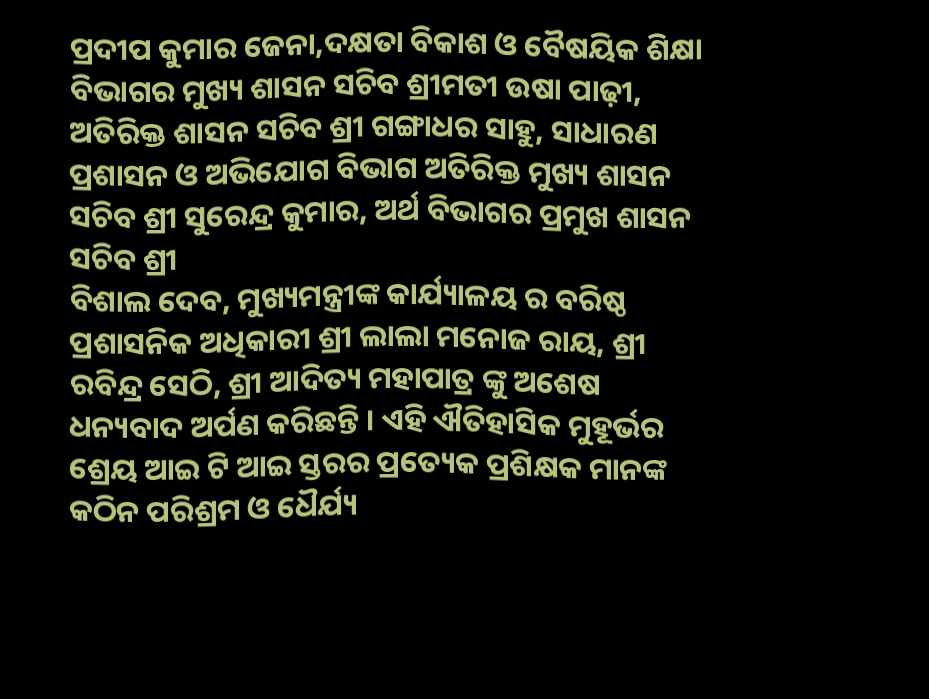ପ୍ରଦୀପ କୁମାର ଜେନା,ଦକ୍ଷତା ବିକାଶ ଓ ବୈଷୟିକ ଶିକ୍ଷା ବିଭାଗର ମୁଖ୍ୟ ଶାସନ ସଚିବ ଶ୍ରୀମତୀ ଉଷା ପାଢ଼ୀ, ଅତିରିକ୍ତ ଶାସନ ସଚିବ ଶ୍ରୀ ଗଙ୍ଗାଧର ସାହୁ, ସାଧାରଣ ପ୍ରଶାସନ ଓ ଅଭିଯୋଗ ବିଭାଗ ଅତିରିକ୍ତ ମୁଖ୍ୟ ଶାସନ ସଚିବ ଶ୍ରୀ ସୁରେନ୍ଦ୍ର କୁମାର, ଅର୍ଥ ବିଭାଗର ପ୍ରମୁଖ ଶାସନ ସଚିବ ଶ୍ରୀ
ବିଶାଲ ଦେବ, ମୁଖ୍ୟମନ୍ତ୍ରୀଙ୍କ କାର୍ଯ୍ୟାଳୟ ର ବରିଷ୍ଠ ପ୍ରଶାସନିକ ଅଧିକାରୀ ଶ୍ରୀ ଲାଲା ମନୋଜ ରାୟ, ଶ୍ରୀ ରବିନ୍ଦ୍ର ସେଠି, ଶ୍ରୀ ଆଦିତ୍ୟ ମହାପାତ୍ର ଙ୍କୁ ଅଶେଷ ଧନ୍ୟବାଦ ଅର୍ପଣ କରିଛନ୍ତି । ଏହି ଐତିହାସିକ ମୁହୂର୍ଭର ଶ୍ରେୟ ଆଇ ଟି ଆଇ ସ୍ତରର ପ୍ରତ୍ୟେକ ପ୍ରଶିକ୍ଷକ ମାନଙ୍କ କଠିନ ପରିଶ୍ରମ ଓ ଧୈର୍ଯ୍ୟ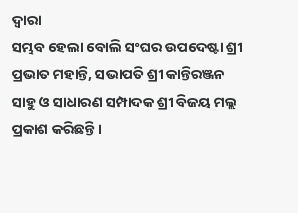ଦ୍ବାରା
ସମ୍ଭବ ହେଲା ବୋଲି ସଂଘର ଉପଦେଷ୍ଟା ଶ୍ରୀ ପ୍ରଭାତ ମହାନ୍ତି, ସଭାପତି ଶ୍ରୀ କାନ୍ତିରଞ୍ଜନ ସାହୁ ଓ ସାଧାରଣ ସମ୍ପାଦକ ଶ୍ରୀ ବିଜୟ ମଲ୍ଲ ପ୍ରକାଶ କରିଛନ୍ତି ।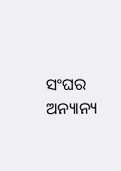ସଂଘର ଅନ୍ୟାନ୍ୟ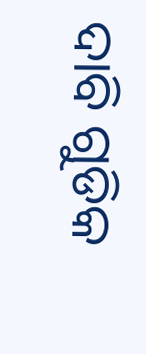ଦାବି ଗୁଡିକ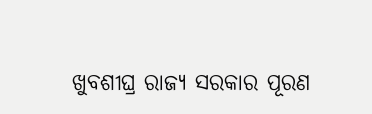ଖୁବଶୀଘ୍ର ରାଜ୍ୟ ସରକାର ପୂରଣ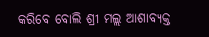କରିବେ ବୋଲି ଶ୍ରୀ ମଲ୍ଲ ଆଶାବ୍ୟକ୍ତ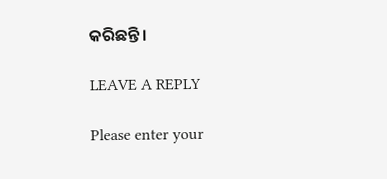କରିଛନ୍ତି।

LEAVE A REPLY

Please enter your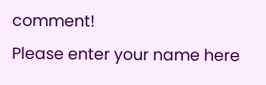comment!
Please enter your name here